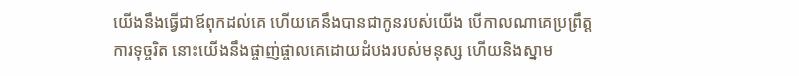យើងនឹងធ្វើជាឪពុកដល់គេ ហើយគេនឹងបានជាកូនរបស់យើង បើកាលណាគេប្រព្រឹត្តការទុច្ចរិត នោះយើងនឹងផ្ចាញ់ផ្ចាលគេដោយដំបងរបស់មនុស្ស ហើយនិងស្នាម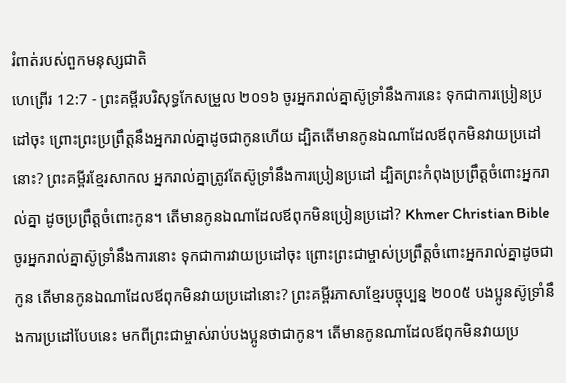រំពាត់របស់ពួកមនុស្សជាតិ
ហេព្រើរ 12:7 - ព្រះគម្ពីរបរិសុទ្ធកែសម្រួល ២០១៦ ចូរអ្នករាល់គ្នាស៊ូទ្រាំនឹងការនេះ ទុកជាការប្រៀនប្រដៅចុះ ព្រោះព្រះប្រព្រឹត្តនឹងអ្នករាល់គ្នាដូចជាកូនហើយ ដ្បិតតើមានកូនឯណាដែលឪពុកមិនវាយប្រដៅនោះ? ព្រះគម្ពីរខ្មែរសាកល អ្នករាល់គ្នាត្រូវតែស៊ូទ្រាំនឹងការប្រៀនប្រដៅ ដ្បិតព្រះកំពុងប្រព្រឹត្តចំពោះអ្នករាល់គ្នា ដូចប្រព្រឹត្តចំពោះកូន។ តើមានកូនឯណាដែលឪពុកមិនប្រៀនប្រដៅ? Khmer Christian Bible ចូរអ្នករាល់គ្នាស៊ូទ្រាំនឹងការនោះ ទុកជាការវាយប្រដៅចុះ ព្រោះព្រះជាម្ចាស់ប្រព្រឹត្ដចំពោះអ្នករាល់គ្នាដូចជាកូន តើមានកូនឯណាដែលឪពុកមិនវាយប្រដៅនោះ? ព្រះគម្ពីរភាសាខ្មែរបច្ចុប្បន្ន ២០០៥ បងប្អូនស៊ូទ្រាំនឹងការប្រដៅបែបនេះ មកពីព្រះជាម្ចាស់រាប់បងប្អូនថាជាកូន។ តើមានកូនណាដែលឪពុកមិនវាយប្រ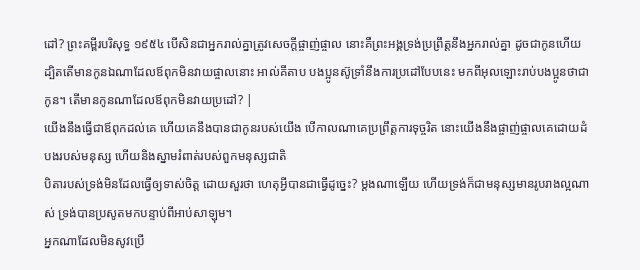ដៅ? ព្រះគម្ពីរបរិសុទ្ធ ១៩៥៤ បើសិនជាអ្នករាល់គ្នាត្រូវសេចក្ដីផ្ចាញ់ផ្ចាល នោះគឺព្រះអង្គទ្រង់ប្រព្រឹត្តនឹងអ្នករាល់គ្នា ដូចជាកូនហើយ ដ្បិតតើមានកូនឯណាដែលឪពុកមិនវាយផ្ចាលនោះ អាល់គីតាប បងប្អូនស៊ូទ្រាំនឹងការប្រដៅបែបនេះ មកពីអុលឡោះរាប់បងប្អូនថាជាកូន។ តើមានកូនណាដែលឪពុកមិនវាយប្រដៅ? |
យើងនឹងធ្វើជាឪពុកដល់គេ ហើយគេនឹងបានជាកូនរបស់យើង បើកាលណាគេប្រព្រឹត្តការទុច្ចរិត នោះយើងនឹងផ្ចាញ់ផ្ចាលគេដោយដំបងរបស់មនុស្ស ហើយនិងស្នាមរំពាត់របស់ពួកមនុស្សជាតិ
បិតារបស់ទ្រង់មិនដែលធ្វើឲ្យទាស់ចិត្ត ដោយសួរថា ហេតុអ្វីបានជាធ្វើដូច្នេះ? ម្ដងណាឡើយ ហើយទ្រង់ក៏ជាមនុស្សមានរូបរាងល្អណាស់ ទ្រង់បានប្រសូតមកបន្ទាប់ពីអាប់សាឡុម។
អ្នកណាដែលមិនសូវប្រើ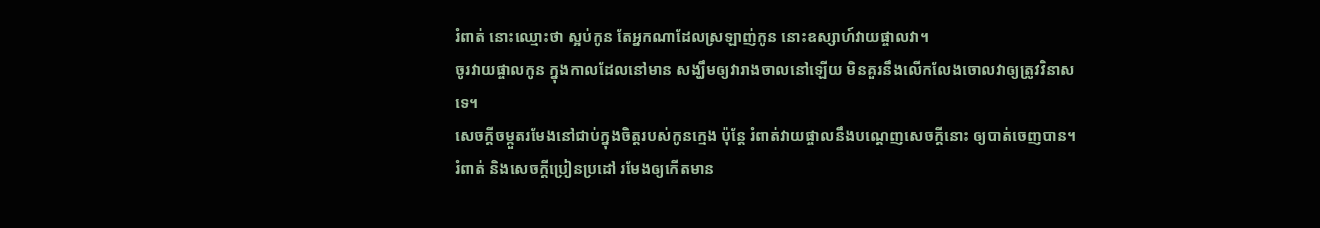រំពាត់ នោះឈ្មោះថា ស្អប់កូន តែអ្នកណាដែលស្រឡាញ់កូន នោះឧស្សាហ៍វាយផ្ចាលវា។
ចូរវាយផ្ចាលកូន ក្នុងកាលដែលនៅមាន សង្ឃឹមឲ្យវារាងចាលនៅឡើយ មិនគួរនឹងលើកលែងចោលវាឲ្យត្រូវវិនាសទេ។
សេចក្ដីចម្កួតរមែងនៅជាប់ក្នុងចិត្តរបស់កូនក្មេង ប៉ុន្តែ រំពាត់វាយផ្ចាលនឹងបណ្តេញសេចក្ដីនោះ ឲ្យបាត់ចេញបាន។
រំពាត់ និងសេចក្ដីប្រៀនប្រដៅ រមែងឲ្យកើតមាន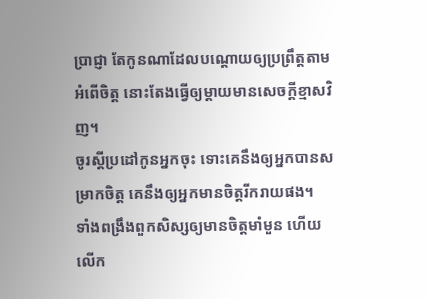ប្រាជ្ញា តែកូនណាដែលបណ្តោយឲ្យប្រព្រឹត្តតាមអំពើចិត្ត នោះតែងធ្វើឲ្យម្តាយមានសេចក្ដីខ្មាសវិញ។
ចូរស្តីប្រដៅកូនអ្នកចុះ ទោះគេនឹងឲ្យអ្នកបានសម្រាកចិត្ត គេនឹងឲ្យអ្នកមានចិត្តរីករាយផង។
ទាំងពង្រឹងពួកសិស្សឲ្យមានចិត្តមាំមួន ហើយលើក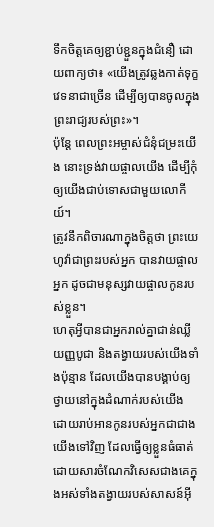ទឹកចិត្តគេឲ្យខ្ជាប់ខ្ជួនក្នុងជំនឿ ដោយពាក្យថា៖ «យើងត្រូវឆ្លងកាត់ទុក្ខវេទនាជាច្រើន ដើម្បីឲ្យបានចូលក្នុងព្រះរាជ្យរបស់ព្រះ»។
ប៉ុន្តែ ពេលព្រះអម្ចាស់ជំនុំជម្រះយើង នោះទ្រង់វាយផ្ចាលយើង ដើម្បីកុំឲ្យយើងជាប់ទោសជាមួយលោកីយ៍។
ត្រូវនឹកពិចារណាក្នុងចិត្តថា ព្រះយេហូវ៉ាជាព្រះរបស់អ្នក បានវាយផ្ចាលអ្នក ដូចជាមនុស្សវាយផ្ចាលកូនរបស់ខ្លួន។
ហេតុអ្វីបានជាអ្នករាល់គ្នាជាន់ឈ្លីយញ្ញបូជា និងតង្វាយរបស់យើងទាំងប៉ុន្មាន ដែលយើងបានបង្គាប់ឲ្យថ្វាយនៅក្នុងដំណាក់របស់យើង ដោយរាប់អានកូនរបស់អ្នកជាជាងយើងទៅវិញ ដែលធ្វើឲ្យខ្លួនធំធាត់ ដោយសារចំណែកវិសេសជាងគេក្នុងអស់ទាំងតង្វាយរបស់សាសន៍អ៊ី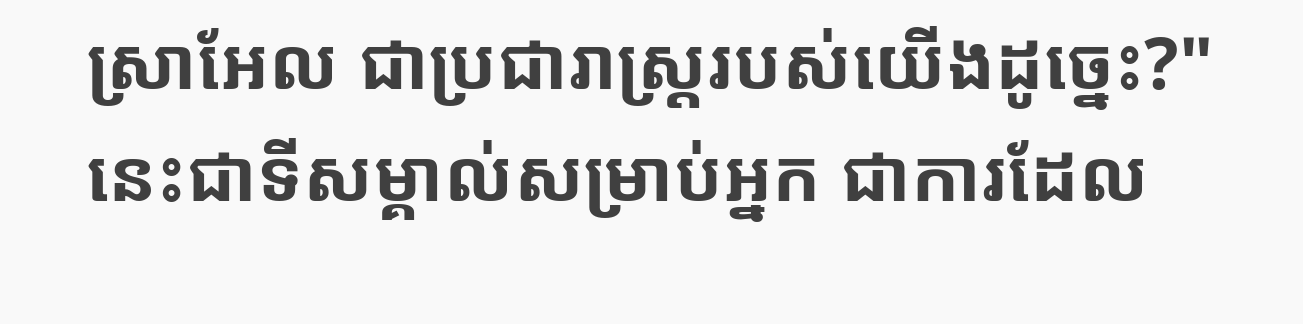ស្រាអែល ជាប្រជារាស្ត្ររបស់យើងដូច្នេះ?"
នេះជាទីសម្គាល់សម្រាប់អ្នក ជាការដែល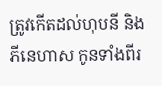ត្រូវកើតដល់ហុបនី និងភីនេហាស កូនទាំងពីរ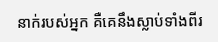នាក់របស់អ្នក គឺគេនឹងស្លាប់ទាំងពីរ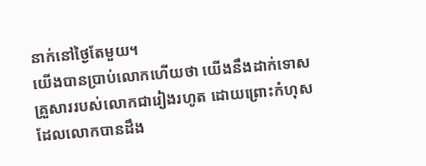នាក់នៅថ្ងៃតែមួយ។
យើងបានប្រាប់លោកហើយថា យើងនឹងដាក់ទោសគ្រួសាររបស់លោកជារៀងរហូត ដោយព្រោះកំហុសដែលលោកបានដឹង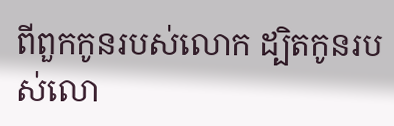ពីពួកកូនរបស់លោក ដ្បិតកូនរបស់លោ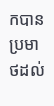កបានប្រមាថដល់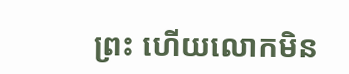ព្រះ ហើយលោកមិន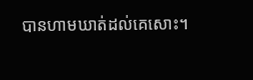បានហាមឃាត់ដល់គេសោះ។